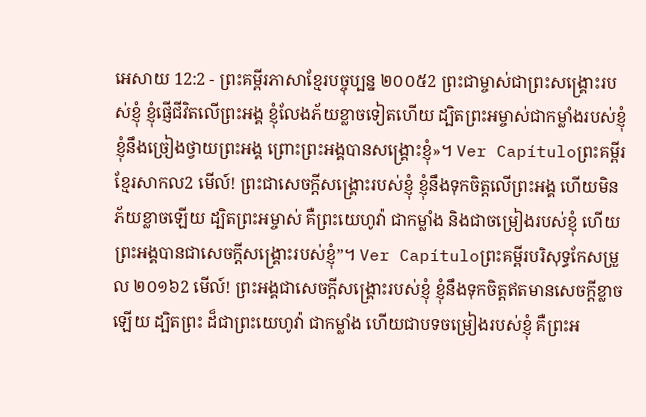អេសាយ 12:2 - ព្រះគម្ពីរភាសាខ្មែរបច្ចុប្បន្ន ២០០៥2 ព្រះជាម្ចាស់ជាព្រះសង្គ្រោះរបស់ខ្ញុំ ខ្ញុំផ្ញើជីវិតលើព្រះអង្គ ខ្ញុំលែងភ័យខ្លាចទៀតហើយ ដ្បិតព្រះអម្ចាស់ជាកម្លាំងរបស់ខ្ញុំ ខ្ញុំនឹងច្រៀងថ្វាយព្រះអង្គ ព្រោះព្រះអង្គបានសង្គ្រោះខ្ញុំ»។ Ver Capítuloព្រះគម្ពីរខ្មែរសាកល2 មើល៍! ព្រះជាសេចក្ដីសង្គ្រោះរបស់ខ្ញុំ ខ្ញុំនឹងទុកចិត្តលើព្រះអង្គ ហើយមិនភ័យខ្លាចឡើយ ដ្បិតព្រះអម្ចាស់ គឺព្រះយេហូវ៉ា ជាកម្លាំង និងជាចម្រៀងរបស់ខ្ញុំ ហើយព្រះអង្គបានជាសេចក្ដីសង្គ្រោះរបស់ខ្ញុំ”។ Ver Capítuloព្រះគម្ពីរបរិសុទ្ធកែសម្រួល ២០១៦2 មើល៍! ព្រះអង្គជាសេចក្ដីសង្គ្រោះរបស់ខ្ញុំ ខ្ញុំនឹងទុកចិត្តឥតមានសេចក្ដីខ្លាចឡើយ ដ្បិតព្រះ ដ៏ជាព្រះយេហូវ៉ា ជាកម្លាំង ហើយជាបទចម្រៀងរបស់ខ្ញុំ គឺព្រះអ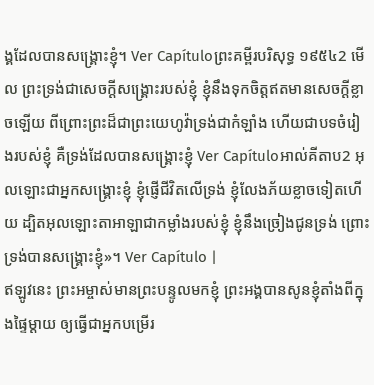ង្គដែលបានសង្គ្រោះខ្ញុំ។ Ver Capítuloព្រះគម្ពីរបរិសុទ្ធ ១៩៥៤2 មើល ព្រះទ្រង់ជាសេចក្ដីសង្គ្រោះរបស់ខ្ញុំ ខ្ញុំនឹងទុកចិត្តឥតមានសេចក្ដីខ្លាចឡើយ ពីព្រោះព្រះដ៏ជាព្រះយេហូវ៉ាទ្រង់ជាកំឡាំង ហើយជាបទចំរៀងរបស់ខ្ញុំ គឺទ្រង់ដែលបានសង្គ្រោះខ្ញុំ Ver Capítuloអាល់គីតាប2 អុលឡោះជាអ្នកសង្គ្រោះខ្ញុំ ខ្ញុំផ្ញើជីវិតលើទ្រង់ ខ្ញុំលែងភ័យខ្លាចទៀតហើយ ដ្បិតអុលឡោះតាអាឡាជាកម្លាំងរបស់ខ្ញុំ ខ្ញុំនឹងច្រៀងជូនទ្រង់ ព្រោះទ្រង់បានសង្គ្រោះខ្ញុំ»។ Ver Capítulo |
ឥឡូវនេះ ព្រះអម្ចាស់មានព្រះបន្ទូលមកខ្ញុំ ព្រះអង្គបានសូនខ្ញុំតាំងពីក្នុងផ្ទៃម្ដាយ ឲ្យធ្វើជាអ្នកបម្រើរ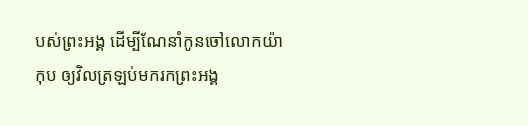បស់ព្រះអង្គ ដើម្បីណែនាំកូនចៅលោកយ៉ាកុប ឲ្យវិលត្រឡប់មករកព្រះអង្គ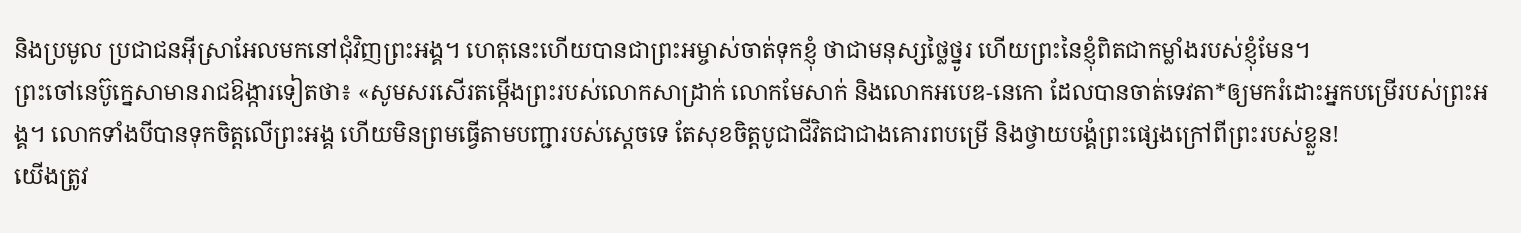និងប្រមូល ប្រជាជនអ៊ីស្រាអែលមកនៅជុំវិញព្រះអង្គ។ ហេតុនេះហើយបានជាព្រះអម្ចាស់ចាត់ទុកខ្ញុំ ថាជាមនុស្សថ្លៃថ្នូរ ហើយព្រះនៃខ្ញុំពិតជាកម្លាំងរបស់ខ្ញុំមែន។
ព្រះចៅនេប៊ូក្នេសាមានរាជឱង្ការទៀតថា៖ «សូមសរសើរតម្កើងព្រះរបស់លោកសាដ្រាក់ លោកមែសាក់ និងលោកអបេឌ-នេកោ ដែលបានចាត់ទេវតា*ឲ្យមករំដោះអ្នកបម្រើរបស់ព្រះអង្គ។ លោកទាំងបីបានទុកចិត្តលើព្រះអង្គ ហើយមិនព្រមធ្វើតាមបញ្ជារបស់ស្ដេចទេ តែសុខចិត្តបូជាជីវិតជាជាងគោរពបម្រើ និងថ្វាយបង្គំព្រះផ្សេងក្រៅពីព្រះរបស់ខ្លួន!
យើងត្រូវ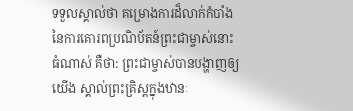ទទួលស្គាល់ថា គម្រោងការដ៏លាក់កំបាំងនៃការគោរពប្រណិប័តន៍ព្រះជាម្ចាស់នោះធំណាស់ គឺថា: ព្រះជាម្ចាស់បានបង្ហាញឲ្យយើង ស្គាល់ព្រះគ្រិស្តក្នុងឋានៈ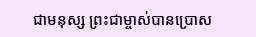ជាមនុស្ស ព្រះជាម្ចាស់បានប្រោស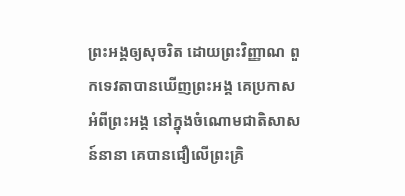ព្រះអង្គឲ្យសុចរិត ដោយព្រះវិញ្ញាណ ពួកទេវតាបានឃើញព្រះអង្គ គេប្រកាសអំពីព្រះអង្គ នៅក្នុងចំណោមជាតិសាសន៍នានា គេបានជឿលើព្រះគ្រិ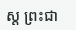ស្ត ព្រះជា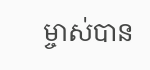ម្ចាស់បាន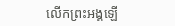លើកព្រះអង្គឡើ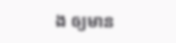ង ឲ្យមាន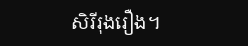សិរីរុងរឿង។